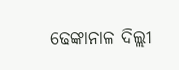ଢେଙ୍କାନାଳ ଦିଲ୍ଲୀ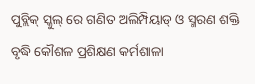ପୁବ୍ଲିକ୍ ସ୍କୁଲ୍ ରେ ଗଣିତ ଅଲିମ୍ପିୟାଡ୍ ଓ ସ୍ମରଣ ଶକ୍ତି ବୃଦ୍ଧି କୌଶଳ ପ୍ରଶିକ୍ଷଣ କର୍ମଶାଳା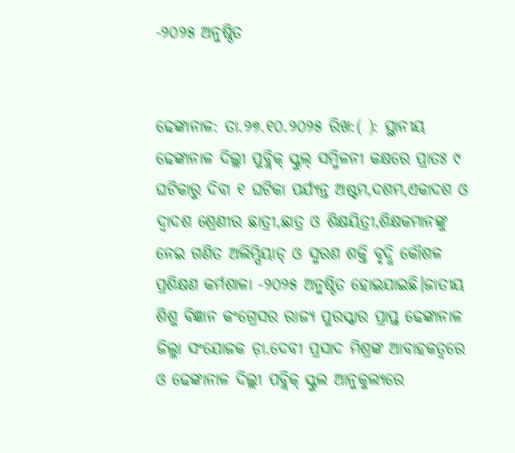-୨୦୨୫ ଅନୁଷ୍ଠିତ


ଢେଙ୍କାନାଳ: ତା.୨୭.୧୦.୨୦୨୫ ରିଖ:( ): ସ୍ଥାନୀୟ ଢେଙ୍କାନାଳ ଦିଲ୍ଲୀ ପୁବ୍ଲିକ୍ ସ୍କୁଲ୍ ସମ୍ମିଳନୀ କକ୍ଷରେ ପ୍ରାତଃ ୯ ଘଟିକାରୁ ଦିବା ୧ ଘଟିକା ପର୍ଯ୍ୟନ୍ତ ଅଷ୍ଟମ,ଦଶମ,ଏକାଦଶ ଓ ଦ୍ୱାଦଶ ଶ୍ରେଣୀର ଛାତ୍ରୀ,ଛାତ୍ର ଓ ଶିକ୍ଷୟିତ୍ରୀ,ଶିକ୍ଷକମାନଙ୍କୁ ନେଇ ଗଣିତ ଅଲିମ୍ପିୟାଡ୍ ଓ ସ୍ମରଣ ଶକ୍ତି ବୃଦ୍ଧି କୌଶଳ ପ୍ରଶିକ୍ଷଣ କର୍ମଶାଳା -୨୦୨୫ ଅନୁଷ୍ଠିତ ହୋଇଯାଇଛି।ଜାତୀୟ ଶିଶୁ ବିଜ୍ଞାନ କଂଗ୍ରେସର ରାଜ୍ୟ ପୁରସ୍କାର ପ୍ରାପ୍ତ ଢେଙ୍କାନାଳ ଜିଲ୍ଳା ସଂଯୋଜକ ଡ଼ା.ଦେବୀ ପ୍ରସାଦ ମିଶ୍ରଙ୍କ ଆବାହକତ୍ୱରେ ଓ ଢେଙ୍କାନାଳ ଦିଲ୍ଲୀ ପବ୍ଲିକ୍ ସ୍କୁଲ ଆନୁକୁଲ୍ୟରେ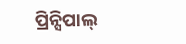ପ୍ରିନ୍ସିପାଲ୍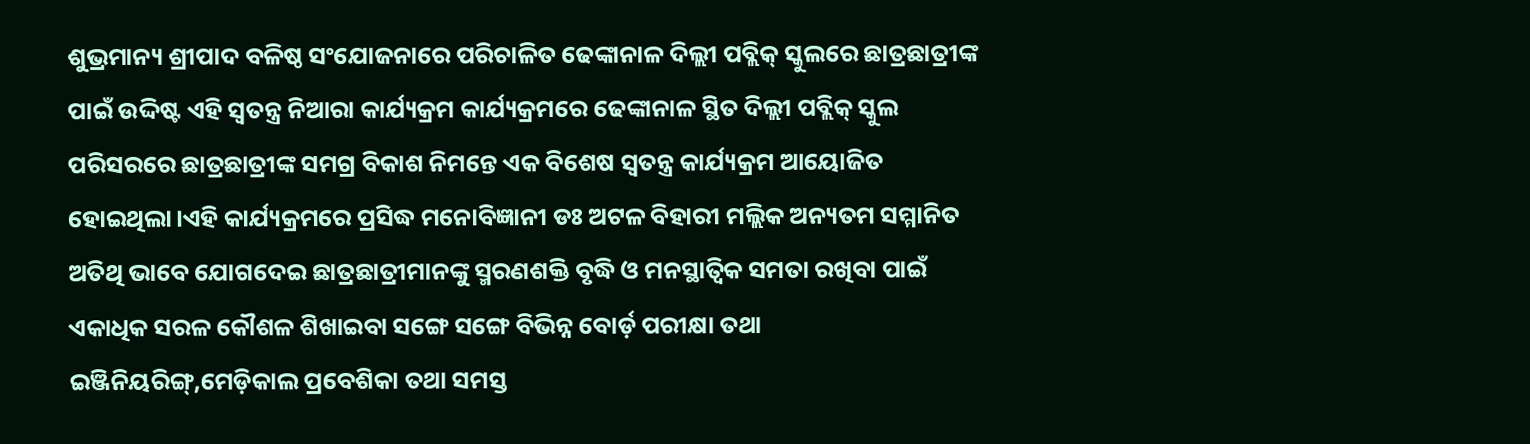ଶୁଭ୍ରମାନ୍ୟ ଶ୍ରୀପାଦ ବଳିଷ୍ଠ ସଂଯୋଜନାରେ ପରିଚାଳିତ ଢେଙ୍କାନାଳ ଦିଲ୍ଲୀ ପବ୍ଲିକ୍ ସ୍କୁଲରେ ଛାତ୍ରଛାତ୍ରୀଙ୍କ ପାଇଁ ଉଦ୍ଦିଷ୍ଟ ଏହି ସ୍ୱତନ୍ତ୍ର ନିଆରା କାର୍ଯ୍ୟକ୍ରମ କାର୍ଯ୍ୟକ୍ରମରେ ଢେଙ୍କାନାଳ ସ୍ଥିତ ଦିଲ୍ଲୀ ପବ୍ଲିକ୍ ସ୍କୁଲ ପରିସରରେ ଛାତ୍ରଛାତ୍ରୀଙ୍କ ସମଗ୍ର ବିକାଶ ନିମନ୍ତେ ଏକ ବିଶେଷ ସ୍ୱତନ୍ତ୍ର କାର୍ଯ୍ୟକ୍ରମ ଆୟୋଜିତ ହୋଇଥିଲା।ଏହି କାର୍ଯ୍ୟକ୍ରମରେ ପ୍ରସିଦ୍ଧ ମନୋବିଜ୍ଞାନୀ ଡଃ ଅଟଳ ବିହାରୀ ମଲ୍ଲିକ ଅନ୍ୟତମ ସମ୍ମାନିତ ଅତିଥି ଭାବେ ଯୋଗଦେଇ ଛାତ୍ରଛାତ୍ରୀମାନଙ୍କୁ ସ୍ମରଣଶକ୍ତି ବୃଦ୍ଧି ଓ ମନସ୍ଥାତ୍ୱିକ ସମତା ରଖିବା ପାଇଁ ଏକାଧିକ ସରଳ କୌଶଳ ଶିଖାଇବା ସଙ୍ଗେ ସଙ୍ଗେ ବିଭିନ୍ନ ବୋର୍ଡ଼ ପରୀକ୍ଷା ତଥା ଇଞ୍ଜିନିୟରିଙ୍ଗ୍,ମେଡ଼ିକାଲ ପ୍ରବେଶିକା ତଥା ସମସ୍ତ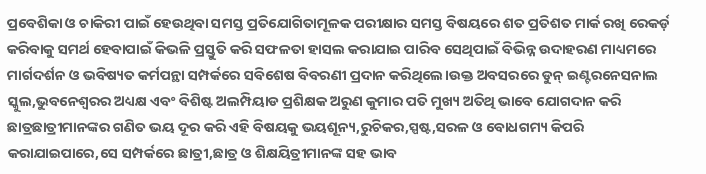ପ୍ରବେଶିକା ଓ ଚାକିରୀ ପାଇଁ ହେଉଥିବା ସମସ୍ତ ପ୍ରତିଯୋଗିତାମୂଳକ ପରୀକ୍ଷାର ସମସ୍ତ ବିଷୟରେ ଶତ ପ୍ରତିଶତ ମାର୍କ ରଖି ରେକର୍ଡ଼ କରିବାକୁ ସମର୍ଥ ହେବାପାଇଁ କିଭଳି ପ୍ରସ୍ତୁତି କରି ସଫଳତା ହାସଲ କରାଯାଇ ପାରିବ ସେଥିପାଇଁ ବିଭିନ୍ନ ଉଦାହରଣ ମାଧ୍ୟମରେ ମାର୍ଗଦର୍ଶନ ଓ ଭବିଷ୍ୟତ କର୍ମପନ୍ଥା ସମ୍ପର୍କରେ ସବିଶେଷ ବିବରଣୀ ପ୍ରଦାନ କରିଥିଲେ।ଉକ୍ତ ଅବସରରେ ଡୁନ୍ ଇଣ୍ଟରନେସନାଲ ସ୍କୁଲ,ଭୁବନେଶ୍ୱରର ଅଧ୍ୟକ୍ଷ ଏବଂ ବିଶିଷ୍ଟ ଅଲମ୍ପିୟାଡ ପ୍ରଶିକ୍ଷକ ଅରୁଣ କୁମାର ପତି ମୁଖ୍ୟ ଅତିଥି ଭାବେ ଯୋଗଦାନ କରି ଛାତ୍ରଛାତ୍ରୀମାନଙ୍କର ଗଣିତ ଭୟ ଦୂର କରି ଏହି ବିଷୟକୁ ଭୟଶୂନ୍ୟ,ରୁଚିକର,ସ୍ପଷ୍ଟ,ସରଳ ଓ ବୋଧଗମ୍ୟ କିପରି କରାଯାଇପାରେ,ସେ ସମ୍ପର୍କରେ ଛାତ୍ରୀ,ଛାତ୍ର ଓ ଶିକ୍ଷୟିତ୍ରୀମାନଙ୍କ ସହ ଭାବ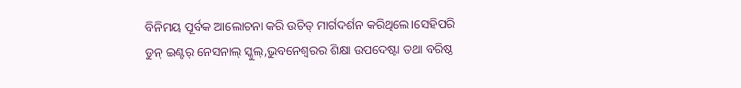ବିନିମୟ ପୂର୍ବକ ଆଲୋଚନା କରି ଉଚିତ୍ ମାର୍ଗଦର୍ଶନ କରିଥିଲେ।ସେହିପରି ଡୁନ୍ ଇଣ୍ଟର୍ ନେସନାଲ୍ ସ୍କୁଲ୍,ଭୁବନେଶ୍ୱରର ଶିକ୍ଷା ଉପଦେଷ୍ଟା ତଥା ବରିଷ୍ଠ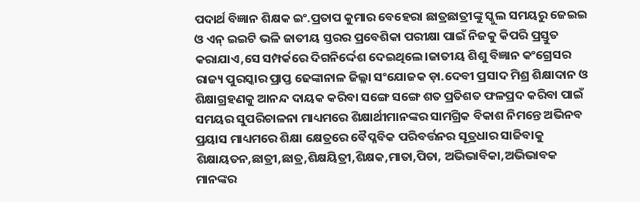ପଦାର୍ଥ ବିଜ୍ଞାନ ଶିକ୍ଷକ ଇଂ.ପ୍ରତାପ କୁମାର ବେହେରା ଛାତ୍ରଛାତ୍ରୀଙ୍କୁ ସ୍କୁଲ ସମୟରୁ ଜେଇଇ ଓ ଏନ୍ ଇଇଟି ଭଳି ଜାତୀୟ ସ୍ତରର ପ୍ରବେଶିକା ପରୀକ୍ଷା ପାଇଁ ନିଜକୁ କିପରି ପ୍ରସ୍ତୁତ କରାଯାଏ,ସେ ସମ୍ପର୍କରେ ଦିଗନିର୍ଦ୍ଦେଶ ଦେଇଥିଲେ।ଜାତୀୟ ଶିଶୁ ବିଜ୍ଞାନ କଂଗ୍ରେସର ରାଜ୍ୟ ପୁରସ୍କାର ପ୍ରାପ୍ତ ଢେଙ୍କାନାଳ ଜିଲ୍ଳା ସଂଯୋଜକ ଡ଼ା.ଦେବୀ ପ୍ରସାଦ ମିଶ୍ର ଶିକ୍ଷାଦାନ ଓ ଶିକ୍ଷାଗ୍ରହଣକୁ ଆନନ୍ଦ ଦାୟକ କରିବା ସଙ୍ଗେ ସଙ୍ଗେ ଶତ ପ୍ରତିଶତ ଫଳପ୍ରଦ କରିବା ପାଇଁ ସମୟର ସୁପରିଚାଳନା ମାଧ୍ୟମରେ ଶିକ୍ଷାର୍ଥୀମାନଙ୍କର ସାମଗ୍ରିକ ବିକାଶ ନିମନ୍ତେ ଅଭିନବ ପ୍ରୟାସ ମାଧ୍ୟମରେ ଶିକ୍ଷା କ୍ଷେତ୍ରରେ ବୈପ୍ଳବିକ ପରିବର୍ତ୍ତନର ସୂତ୍ରଧାର ସାଜିବାକୁ ଶିକ୍ଷାୟତନ,ଛାତ୍ରୀ,ଛାତ୍ର,ଶିକ୍ଷୟିତ୍ରୀ,ଶିକ୍ଷକ,ମାତା,ପିତା, ଅଭିଭାବିକା,ଅଭିଭାବକ ମାନଙ୍କର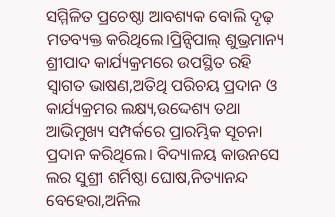ସମ୍ମିଳିତ ପ୍ରଚେଷ୍ଠା ଆବଶ୍ୟକ ବୋଲି ଦୃଢ଼ ମତବ୍ୟକ୍ତ କରିଥିଲେ।ପ୍ରିନ୍ସିପାଲ୍ ଶୁଭ୍ରମାନ୍ୟ ଶ୍ରୀପାଦ କାର୍ଯ୍ୟକ୍ରମରେ ଉପସ୍ଥିତ ରହି ସ୍ଵାଗତ ଭାଷଣ,ଅତିଥି ପରିଚୟ ପ୍ରଦାନ ଓ କାର୍ଯ୍ୟକ୍ରମର ଲକ୍ଷ୍ୟ,ଉଦ୍ଦେଶ୍ୟ ତଥା ଆଭିମୁଖ୍ୟ ସମ୍ପର୍କରେ ପ୍ରାରମ୍ଭିକ ସୂଚନା ପ୍ରଦାନ କରିଥିଲେ। ବିଦ୍ୟାଳୟ କାଉନସେ ଲର ସୁଶ୍ରୀ ଶର୍ମିଷ୍ଠା ଘୋଷ,ନିତ୍ୟାନନ୍ଦ ବେହେରା,ଅନିଲ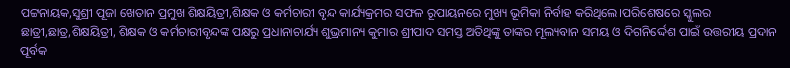ପଟ୍ଟନାୟକ,ସୁଶ୍ରୀ ପୂଜା ଖେତାନ ପ୍ରମୁଖ ଶିକ୍ଷୟିତ୍ରୀ,ଶିକ୍ଷକ ଓ କର୍ମଚାରୀ ବୃନ୍ଦ କାର୍ଯ୍ୟକ୍ରମର ସଫଳ ରୂପାୟନରେ ମୁଖ୍ୟ ଭୂମିକା ନିର୍ବାହ କରିଥିଲେ।ପରିଶେଷରେ ସ୍କୁଲର ଛାତ୍ରୀ,ଛାତ୍ର,ଶିକ୍ଷୟିତ୍ରୀ, ଶିକ୍ଷକ ଓ କର୍ମଚାରୀବୃନ୍ଦଙ୍କ ପକ୍ଷରୁ ପ୍ରଧାନାଚାର୍ଯ୍ୟ ଶୁଭ୍ରମାନ୍ୟ କୁମାର ଶ୍ରୀପାଦ ସମସ୍ତ ଅତିଥିଙ୍କୁ ତାଙ୍କର ମୂଲ୍ୟବାନ ସମୟ ଓ ଦିଗନିର୍ଦ୍ଦେଶ ପାଇଁ ଉତ୍ତରୀୟ ପ୍ରଦାନ ପୂର୍ବକ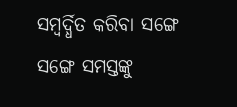ସମ୍ୱର୍ଦ୍ଧିତ କରିବା ସଙ୍ଗେ ସଙ୍ଗେ ସମସ୍ତଙ୍କୁ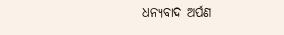ଧନ୍ୟବାଦ ଅର୍ପଣ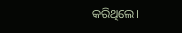କରିଥିଲେ।